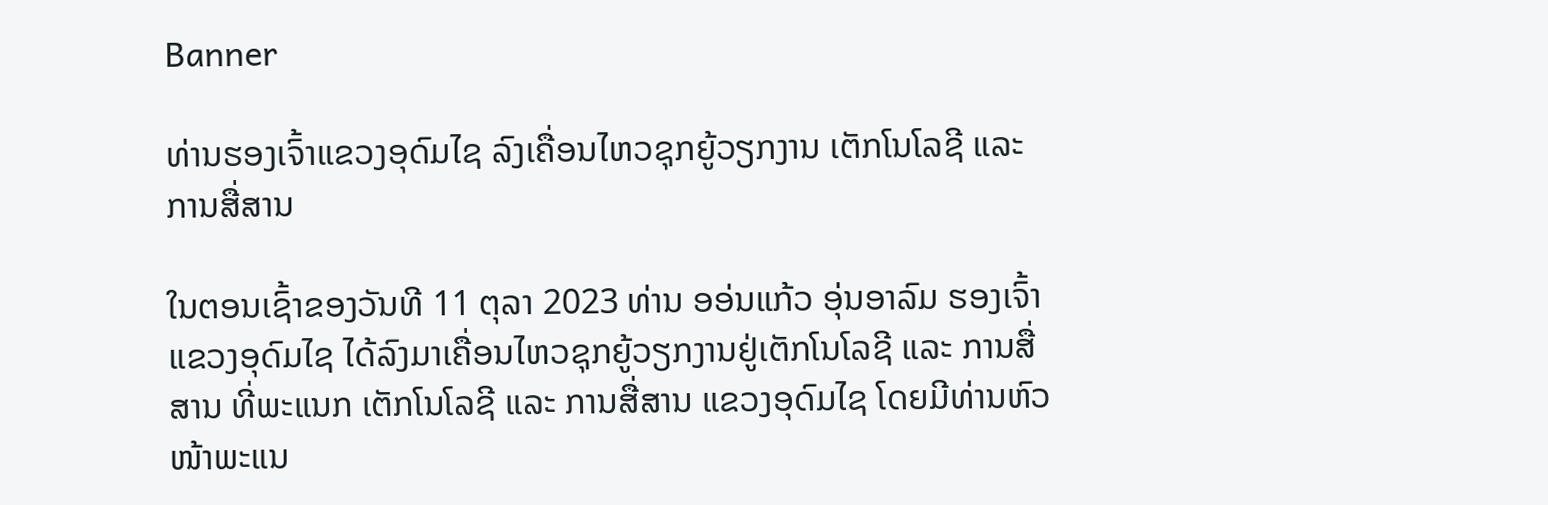Banner

ທ່ານຮອງເຈົ້າແຂວງອຸດົມໄຊ ລົງເຄື່ອນໄຫວຊຸກຍູ້ວຽກງານ ເຕັກໂນໂລຊີ ແລະ ການສື່ສານ

ໃນຕອນເຊົ້າຂອງວັນທີ 11 ຕຸລາ 2023 ທ່ານ ອອ່ນແກ້ວ ອຸ່ນອາລົມ ຮອງເຈົ້າແຂວງອຸດົມໄຊ ໄດ້ລົງມາເຄື່ອນໄຫວຊຸກຍູ້ວຽກງານຢູ່ເຕັກໂນໂລຊີ ແລະ ການສື່ສານ ທີ່ພະແນກ ເຕັກໂນໂລຊີ ແລະ ການສື່ສານ ແຂວງອຸດົມໄຊ ໂດຍມີທ່ານຫົວໜ້າພະແນ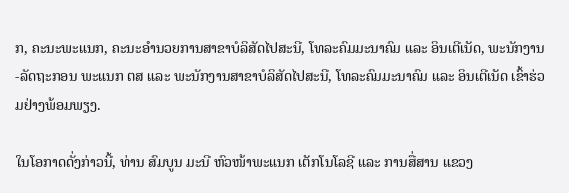ກ, ຄະນະພະແນກ, ຄະນະອຳນວຍການສາຂາບໍລິສັດໄປສະນີ, ໂທລະຄົມມະນາຄົມ ແລະ ອິນເຕີເນັດ, ພະນັກງານ-ລັດຖະກອນ ພະແນກ ຕສ ແລະ ພະນັກງານສາຂາບໍລິສັດໄປສະນີ, ໂທລະຄົມມະນາຄົມ ແລະ ອິນເຕີເນັດ ເຂົ້າຮ່ວມຢ່າງພ້ອມພຽງ.

ໃນໂອກາດດັ່ງກ່າວນີ້, ທ່ານ ສົມບູນ ມະນີ ຫົວໜ້າພະແນກ ເຕັກໂນໂລຊີ ແລະ ການສື່ສານ ແຂວງ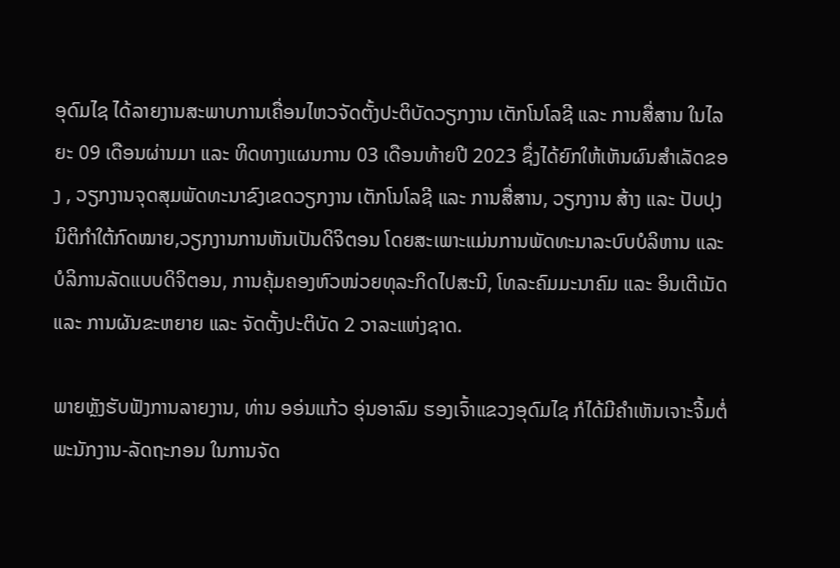ອຸດົມໄຊ ໄດ້ລາຍງານສະພາບການເຄື່ອນໄຫວຈັດຕັ້ງປະຕິບັດວຽກງານ ເຕັກໂນໂລຊີ ແລະ ການສື່ສານ ໃນໄລຍະ 09 ເດືອນຜ່ານມາ ແລະ ທິດທາງແຜນການ 03 ເດືອນທ້າຍປີ 2023 ຊຶ່ງໄດ້ຍົກໃຫ້ເຫັນຜົນສໍາເລັດຂອງ , ວຽກງານຈຸດສຸມພັດທະນາຂົງເຂດວຽກງານ ເຕັກໂນໂລຊີ ແລະ ການສື່ສານ, ວຽກງານ ສ້າງ ແລະ ປັບປຸງນິຕິກໍາໃຕ້ກົດໝາຍ,ວຽກງານການຫັນເປັນດິຈິຕອນ ໂດຍສະເພາະແມ່ນການພັດທະນາລະບົບບໍລິຫານ ແລະ ບໍລິການລັດແບບດິຈິຕອນ, ການຄຸ້ມຄອງຫົວໜ່ວຍທຸລະກິດໄປສະນີ, ໂທລະຄົມມະນາຄົມ ແລະ ອິນເຕີເນັດ ແລະ ການຜັນຂະຫຍາຍ ແລະ ຈັດຕັ້ງປະຕິບັດ 2 ວາລະແຫ່ງຊາດ.

ພາຍຫຼັງຮັບຟັງການລາຍງານ, ທ່ານ ອອ່ນແກ້ວ ອຸ່ນອາລົມ ຮອງເຈົ້າແຂວງອຸດົມໄຊ ກໍໄດ້ມີຄຳເຫັນເຈາະຈີ້ມຕໍ່ ພະນັກງານ-ລັດຖະກອນ ໃນການຈັດ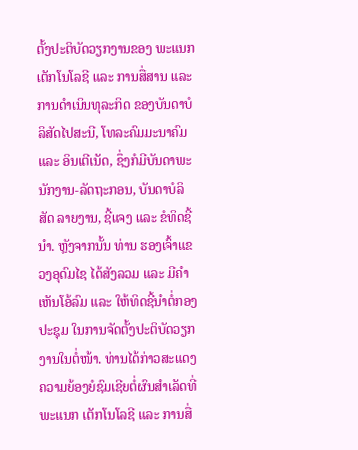ຕັ້ງປະຕິບັດວຽກງານຂອງ ພະແນກ ເຕັກໂນໂລຊີ ແລະ ການສື່ສານ ແລະ ການດຳເນິນທຸລະກິດ ຂອງບັນດາບໍລິສັດໄປສະນີ, ໂທລະຄົມມະນາຄົມ ແລະ ອິນເຕີເນັດ, ຊຶ່ງກໍມີບັນດາພະນັກງານ-ລັດຖະກອນ, ບັນດາບໍລິສັດ ລາຍງານ, ຊີ້ແຈງ ແລະ ຂໍທິດຊີ້ນຳ. ຫຼັງຈາກນັ້ນ ທ່ານ ຮອງເຈົ້າແຂວງອຸດົມໄຊ ໄດ້ສັງລວມ ແລະ ມີຄຳເຫັນໂອ້ລົມ ແລະ ໃຫ້ທິດຊີ້ນຳຕໍ່ກອງປະຊຸມ ໃນການຈັດຕັ້ງປະຕິບັດວຽກງານໃນຕໍ່ໜ້າ. ທ່ານໄດ້ກ່າວສະແດງຄວາມຍ້ອງຍໍຊົມເຊີຍຕໍ່ຜົນສໍາເລັດທີ່ພະແນກ ເຕັກໂນໂລຊີ ແລະ ການສື່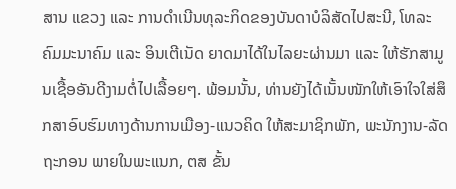ສານ ແຂວງ ແລະ ການດຳເນີນທຸລະກິດຂອງບັນດາບໍລິສັດໄປສະນີ, ໂທລະຄົມມະນາຄົມ ແລະ ອິນເຕີເນັດ ຍາດມາໄດ້ໃນໄລຍະຜ່ານມາ ແລະ ໃຫ້ຮັກສາມູນເຊື້ອອັນດີງາມຕໍ່ໄປເລື້ອຍໆ. ພ້ອມນັ້ນ, ທ່ານຍັງໄດ້ເນັ້ນໜັກໃຫ້ເອົາໃຈໃສ່ສຶກສາອົບຮົມທາງດ້ານການເມືອງ-ແນວຄິດ ໃຫ້ສະມາຊິກພັກ, ພະນັກງານ-ລັດຖະກອນ ພາຍໃນພະແນກ, ຕສ ຂັ້ນ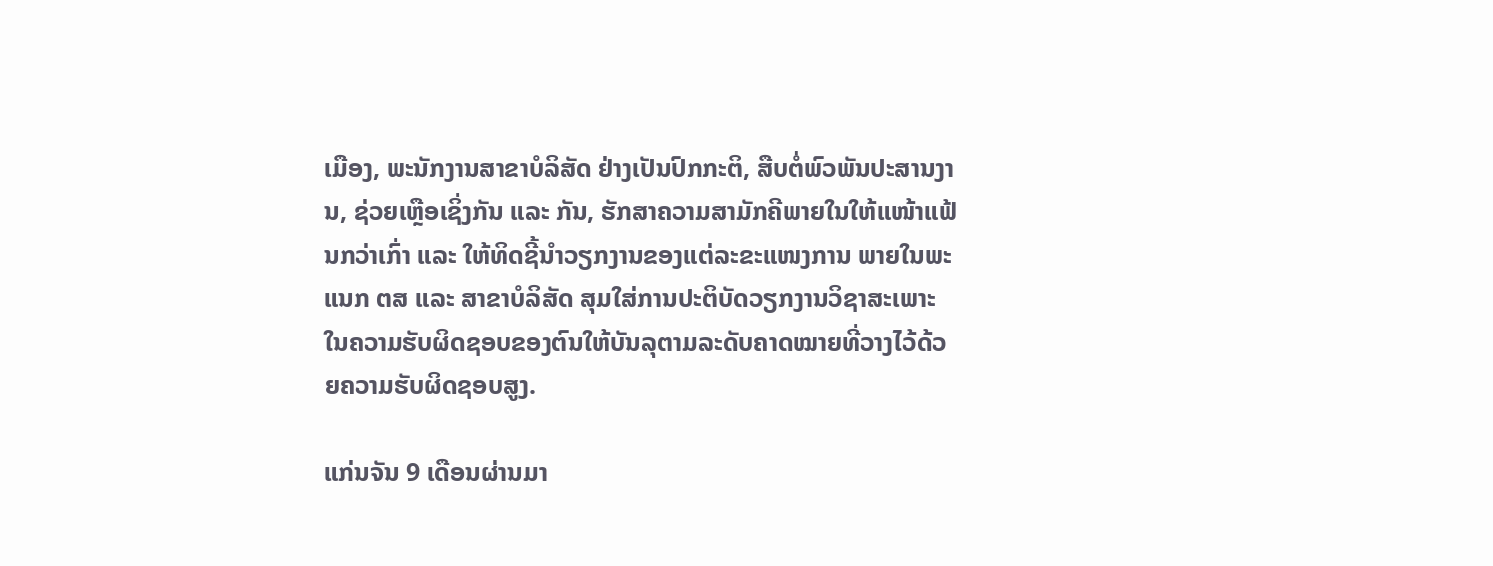ເມືອງ, ພະນັກງານສາຂາບໍລິສັດ ຢ່າງເປັນປົກກະຕິ, ສືບຕໍ່ພົວພັນປະສານງານ, ຊ່ວຍເຫຼືອເຊິ່ງກັນ ແລະ ກັນ, ຮັກສາຄວາມສາມັກຄີພາຍໃນໃຫ້ແໜ້າແຟ້ນກວ່າເກົ່າ ແລະ ໃຫ້ທິດຊີ້ນຳວຽກງານຂອງແຕ່ລະຂະແໜງການ ພາຍໃນພະແນກ ຕສ ແລະ ສາຂາບໍລິສັດ ສຸມໃສ່ການປະຕິບັດວຽກງານວິຊາສະເພາະໃນຄວາມຮັບຜິດຊອບຂອງຕົນໃຫ້ບັນລຸຕາມລະດັບຄາດໝາຍທີ່ວາງໄວ້ດ້ວຍຄວາມຮັບຜິດຊອບສູງ.

ແກ່ນຈັນ 9 ເດືອນຜ່ານມາ